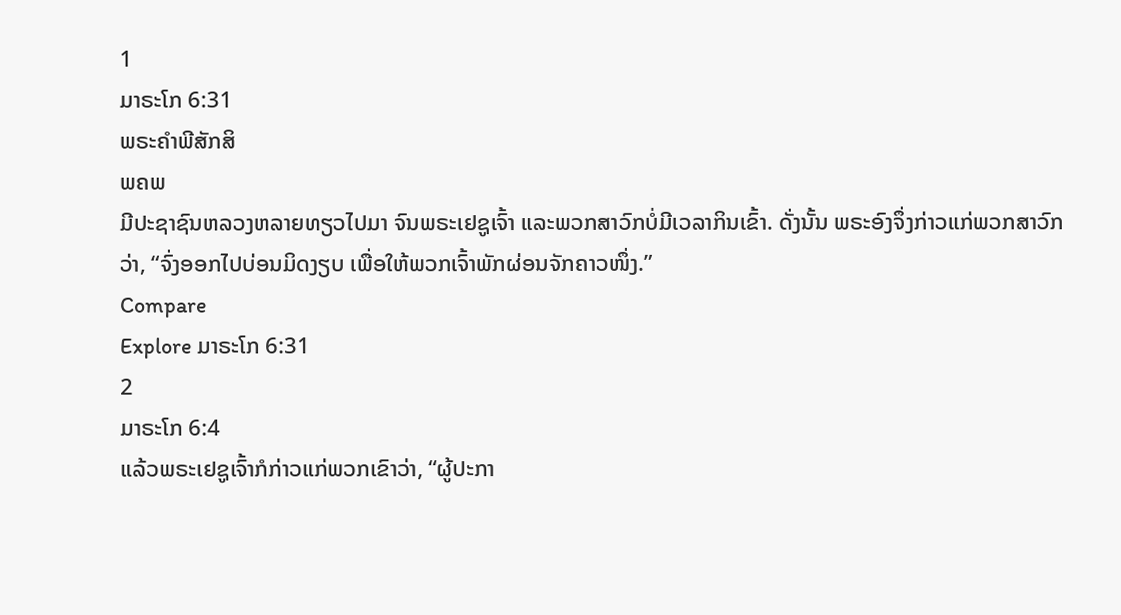1
ມາຣະໂກ 6:31
ພຣະຄຳພີສັກສິ
ພຄພ
ມີປະຊາຊົນຫລວງຫລາຍທຽວໄປມາ ຈົນພຣະເຢຊູເຈົ້າ ແລະພວກສາວົກບໍ່ມີເວລາກິນເຂົ້າ. ດັ່ງນັ້ນ ພຣະອົງຈຶ່ງກ່າວແກ່ພວກສາວົກວ່າ, “ຈົ່ງອອກໄປບ່ອນມິດງຽບ ເພື່ອໃຫ້ພວກເຈົ້າພັກຜ່ອນຈັກຄາວໜຶ່ງ.”
Compare
Explore ມາຣະໂກ 6:31
2
ມາຣະໂກ 6:4
ແລ້ວພຣະເຢຊູເຈົ້າກໍກ່າວແກ່ພວກເຂົາວ່າ, “ຜູ້ປະກາ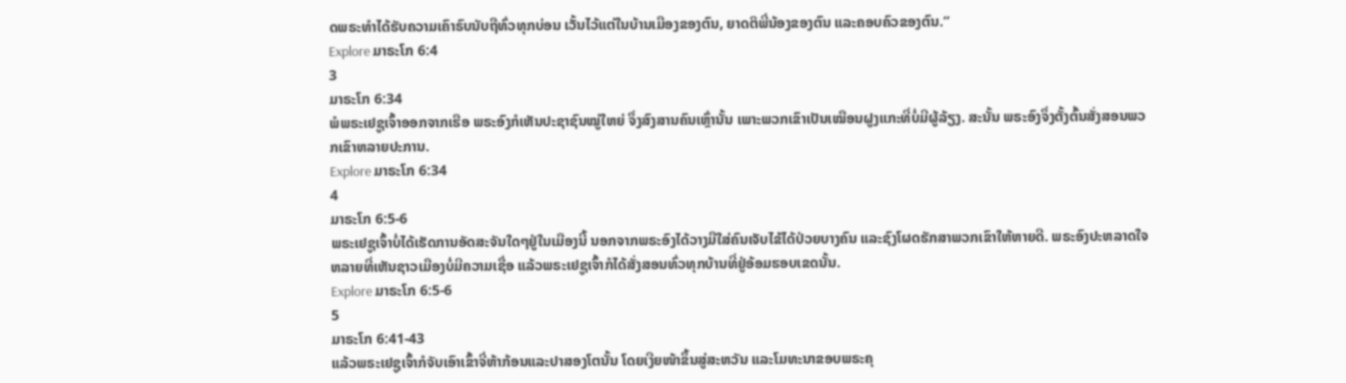ດພຣະທຳໄດ້ຮັບຄວາມເຄົາຣົບນັບຖືທົ່ວທຸກບ່ອນ ເວັ້ນໄວ້ແຕ່ໃນບ້ານເມືອງຂອງຕົນ, ຍາດຕິພີ່ນ້ອງຂອງຕົນ ແລະຄອບຄົວຂອງຕົນ.”
Explore ມາຣະໂກ 6:4
3
ມາຣະໂກ 6:34
ພໍພຣະເຢຊູເຈົ້າອອກຈາກເຮືອ ພຣະອົງກໍເຫັນປະຊາຊົນໝູ່ໃຫຍ່ ຈຶ່ງສົງສານຄົນເຫຼົ່ານັ້ນ ເພາະພວກເຂົາເປັນເໝືອນຝູງແກະທີ່ບໍ່ມີຜູ້ລ້ຽງ. ສະນັ້ນ ພຣະອົງຈຶ່ງຕັ້ງຕົ້ນສັ່ງສອນພວກເຂົາຫລາຍປະການ.
Explore ມາຣະໂກ 6:34
4
ມາຣະໂກ 6:5-6
ພຣະເຢຊູເຈົ້າບໍ່ໄດ້ເຮັດການອັດສະຈັນໃດໆຢູ່ໃນເມືອງນີ້ ນອກຈາກພຣະອົງໄດ້ວາງມືໃສ່ຄົນເຈັບໄຂ້ໄດ້ປ່ວຍບາງຄົນ ແລະຊົງໂຜດຮັກສາພວກເຂົາໃຫ້ຫາຍດີ. ພຣະອົງປະຫລາດໃຈຫລາຍທີ່ເຫັນຊາວເມືອງບໍ່ມີຄວາມເຊື່ອ ແລ້ວພຣະເຢຊູເຈົ້າກໍໄດ້ສັ່ງສອນທົ່ວທຸກບ້ານທີ່ຢູ່ອ້ອມຮອບເຂດນັ້ນ.
Explore ມາຣະໂກ 6:5-6
5
ມາຣະໂກ 6:41-43
ແລ້ວພຣະເຢຊູເຈົ້າກໍຈັບເອົາເຂົ້າຈີ່ຫ້າກ້ອນແລະປາສອງໂຕນັ້ນ ໂດຍເງີຍໜ້າຂຶ້ນສູ່ສະຫວັນ ແລະໂມທະນາຂອບພຣະຄຸ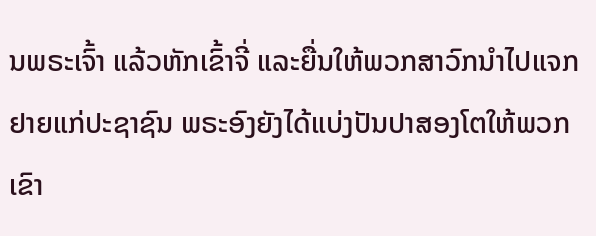ນພຣະເຈົ້າ ແລ້ວຫັກເຂົ້າຈີ່ ແລະຍື່ນໃຫ້ພວກສາວົກນຳໄປແຈກຢາຍແກ່ປະຊາຊົນ ພຣະອົງຍັງໄດ້ແບ່ງປັນປາສອງໂຕໃຫ້ພວກເຂົາ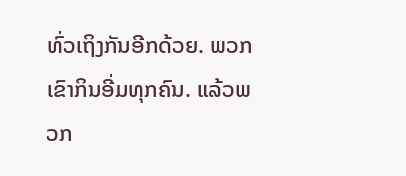ທົ່ວເຖິງກັນອີກດ້ວຍ. ພວກເຂົາກິນອີ່ມທຸກຄົນ. ແລ້ວພວກ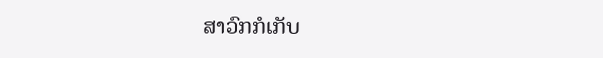ສາວົກກໍເກັບ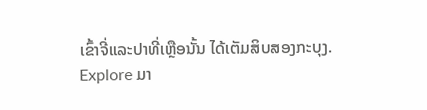ເຂົ້າຈີ່ແລະປາທີ່ເຫຼືອນັ້ນ ໄດ້ເຕັມສິບສອງກະບຸງ.
Explore ມາ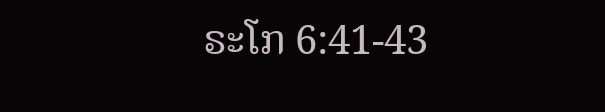ຣະໂກ 6:41-43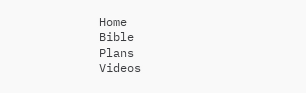Home
Bible
Plans
Videos